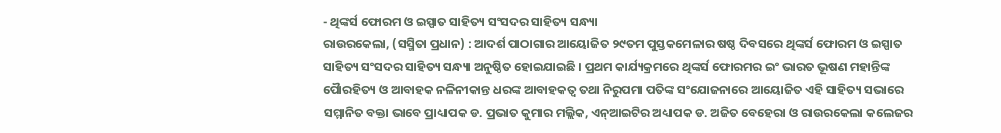- ଥିଙ୍କର୍ସ ଫୋରମ ଓ ଇସ୍ପାତ ସାହିତ୍ୟ ସଂସଦର ସାହିତ୍ୟ ସନ୍ଧ୍ୟା
ରାଉରକେଲା, (ସସ୍ମିତା ପ୍ରଧାନ) : ଆଦର୍ଶ ପାଠାଗାର ଆୟୋଜିତ ୨୯ତମ ପୁସ୍ତକମେଳାର ଷଷ୍ଠ ଦିବସରେ ଥିଙ୍କର୍ସ ଫୋରମ ଓ ଇସ୍ପାତ ସାହିତ୍ୟ ସଂସଦର ସାହିତ୍ୟ ସନ୍ଧ୍ୟା ଅନୁଷ୍ଠିତ ହୋଇଯାଇଛି । ପ୍ରଥମ କାର୍ଯ୍ୟକ୍ରମରେ ଥିଙ୍କର୍ସ ଫୋରମର ଇଂ ଭାରତ ଭୂଷଣ ମହାନ୍ତିଙ୍କ ପୋୖରହିତ୍ୟ ଓ ଆବାହକ ନଳିନୀକାନ୍ତ ଧରଙ୍କ ଆବାହକତ୍ଵ ତଥା ନିରୁପମା ପତିଙ୍କ ସଂଯୋଜନାରେ ଆୟୋଜିତ ଏହି ସାହିତ୍ୟ ସଭାରେ ସମ୍ମାନିତ ବକ୍ତା ଭାବେ ପ୍ରାଧ୍ୟାପକ ଡ. ପ୍ରଭାତ କୁମାର ମଲ୍ଲିକ, ଏନ୍ଆଇଟିର ଅଧ୍ୟାପକ ଡ. ଅଜିତ ବେହେରା ଓ ରାଉରକେଲା କଲେଜର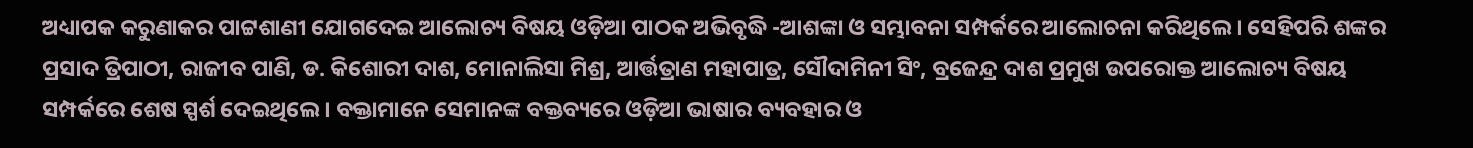ଅଧ୍ୟାପକ କରୁଣାକର ପାଟ୍ଟଶାଣୀ ଯୋଗଦେଇ ଆଲୋଚ୍ୟ ବିଷୟ ଓଡ଼ିଆ ପାଠକ ଅଭିବୃଦ୍ଧି -ଆଶଙ୍କା ଓ ସମ୍ଭାବନା ସମ୍ପର୍କରେ ଆଲୋଚନା କରିଥିଲେ । ସେହିପରି ଶଙ୍କର ପ୍ରସାଦ ତ୍ରିପାଠୀ, ରାଜୀବ ପାଣି, ଡ. କିଶୋରୀ ଦାଶ, ମୋନାଲିସା ମିଶ୍ର, ଆର୍ତ୍ତତ୍ରାଣ ମହାପାତ୍ର, ସୌଦାମିନୀ ସିଂ, ବ୍ରଜେନ୍ଦ୍ର ଦାଶ ପ୍ରମୁଖ ଉପରୋକ୍ତ ଆଲୋଚ୍ୟ ବିଷୟ ସମ୍ପର୍କରେ ଶେଷ ସ୍ପର୍ଶ ଦେଇଥିଲେ । ବକ୍ତାମାନେ ସେମାନଙ୍କ ବକ୍ତବ୍ୟରେ ଓଡ଼ିଆ ଭାଷାର ବ୍ୟବହାର ଓ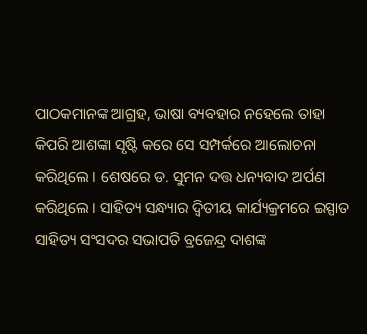ପାଠକମାନଙ୍କ ଆଗ୍ରହ, ଭାଷା ବ୍ୟବହାର ନହେଲେ ତାହା କିପରି ଆଶଙ୍କା ସୃଷ୍ଟି କରେ ସେ ସମ୍ପର୍କରେ ଆଲୋଚନା କରିଥିଲେ । ଶେଷରେ ଡ. ସୁମନ ଦତ୍ତ ଧନ୍ୟବାଦ ଅର୍ପଣ କରିଥିଲେ । ସାହିତ୍ୟ ସନ୍ଧ୍ୟାର ଦ୍ୱିତୀୟ କାର୍ଯ୍ୟକ୍ରମରେ ଇସ୍ପାତ ସାହିତ୍ୟ ସଂସଦର ସଭାପତି ବ୍ରଜେନ୍ଦ୍ର ଦାଶଙ୍କ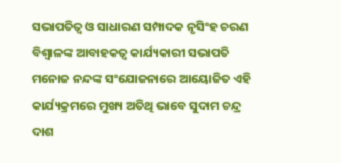ସଭାପତିତ୍ୱ ଓ ସାଧାରଣ ସମ୍ପାଦକ ନୃସିଂହ ଚରଣ ବିଶ୍ୱାଳଙ୍କ ଆବାହକତ୍ଵ କାର୍ଯ୍ୟକାରୀ ସଭାପତି ମନୋଜ ନନ୍ଦଙ୍କ ସଂଯୋଜନାରେ ଆୟୋଜିତ ଏହି କାର୍ଯ୍ୟକ୍ରମରେ ମୁଖ୍ୟ ଅତିଥି ଭାବେ ସୁଦାମ ଚନ୍ଦ୍ର ଦାଶ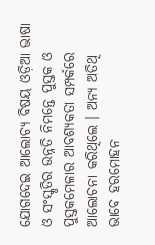ଯୋଗଦେଇ ଆଲୋଚ୍ୟ ବିଷୟ ଓଡ଼ିଆ ଭାଷା ଓ ସଂସ୍କୃତିର ଉନ୍ନତି ନିମନ୍ତେ ପୁସ୍ତକ ଓ ପୁସ୍ତକମେଳାର ଆବଶ୍ୟକତା ସମ୍ପର୍କରେ ଆଲୋଚନା କରିଥିଲେ । ଅନ୍ୟ ଅତିଥି ଭାବେ ହରମୋହନ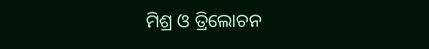ମିଶ୍ର ଓ ତ୍ରିଲୋଚନ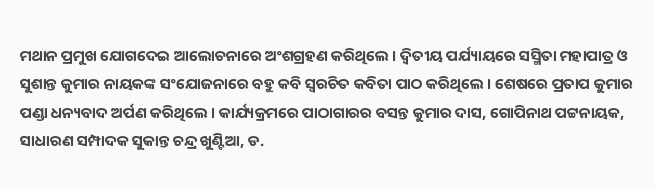ମଥାନ ପ୍ରମୁଖ ଯୋଗଦେଇ ଆଲୋଚନାରେ ଅଂଶଗ୍ରହଣ କରିଥିଲେ । ଦ୍ୱିତୀୟ ପର୍ଯ୍ୟାୟରେ ସସ୍ମିତା ମହାପାତ୍ର ଓ ସୁଶାନ୍ତ କୁମାର ନାୟକଙ୍କ ସଂଯୋଜନାରେ ବହୁ କବି ସ୍ୱରଚିତ କବିତା ପାଠ କରିଥିଲେ । ଶେଷରେ ପ୍ରତାପ କୁମାର ପଣ୍ଡା ଧନ୍ୟବାଦ ଅର୍ପଣ କରିଥିଲେ । କାର୍ଯ୍ୟକ୍ରମରେ ପାଠାଗାରର ବସନ୍ତ କୁମାର ଦାସ, ଗୋପିନାଥ ପଟ୍ଟନାୟକ, ସାଧାରଣ ସମ୍ପାଦକ ସୁକାନ୍ତ ଚନ୍ଦ୍ର ଖୁଣ୍ଟିଆ, ଡ.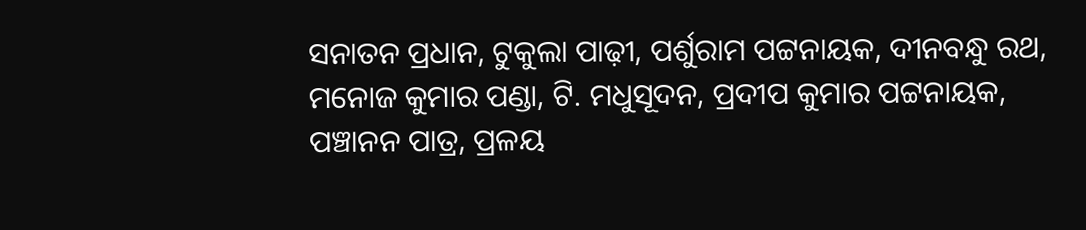ସନାତନ ପ୍ରଧାନ, ଟୁକୁଲା ପାଢ଼ୀ, ପର୍ଶୁରାମ ପଟ୍ଟନାୟକ, ଦୀନବନ୍ଧୁ ରଥ, ମନୋଜ କୁମାର ପଣ୍ଡା, ଟି. ମଧୁସୂଦନ, ପ୍ରଦୀପ କୁମାର ପଟ୍ଟନାୟକ, ପଞ୍ଚାନନ ପାତ୍ର, ପ୍ରଳୟ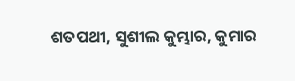ଶତପଥୀ, ସୁଶୀଲ କୁମ୍ଭାର, କୁମାର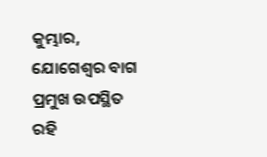କୁମ୍ଭାର, ଯୋଗେଶ୍ୱର ବାଗ ପ୍ରମୁଖ ଉପସ୍ଥିତ ରହି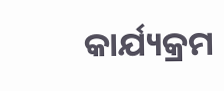କାର୍ଯ୍ୟକ୍ରମ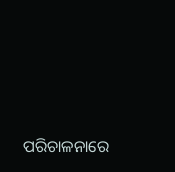ପରିଚାଳନାରେ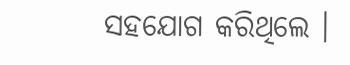ସହଯୋଗ କରିଥିଲେ ।